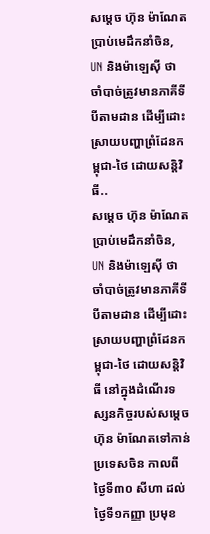សម្តេច ហ៊ុន ម៉ាណែត ប្រាប់មេដឹកនាំចិន, UN និងម៉ាឡេស៊ី ថាចាំបាច់ត្រូវមានភាគីទីបីតាមដាន ដើម្បីដោះស្រាយបញ្ហាព្រំដែនកម្ពុជា-ថៃ ដោយសន្តិវិធី..
សម្តេច ហ៊ុន ម៉ាណែត ប្រាប់មេដឹកនាំចិន, UN និងម៉ាឡេស៊ី ថាចាំបាច់ត្រូវមានភាគីទីបីតាមដាន ដើម្បីដោះស្រាយបញ្ហាព្រំដែនកម្ពុជា-ថៃ ដោយសន្តិវិធី នៅក្នុងដំណើរទស្សនកិច្ចរបស់សម្តេច ហ៊ុន ម៉ាណែតទៅកាន់ប្រទេសចិន កាលពីថ្ងៃទី៣០ សីហា ដល់ថ្ងៃទី១កញ្ញា ប្រមុខ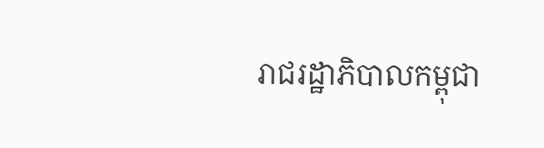រាជរដ្ឋាភិបាលកម្ពុជា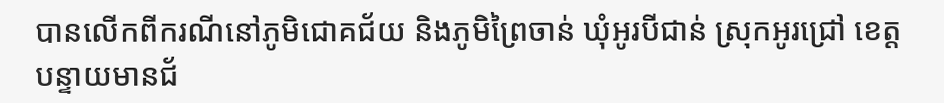បានលើកពីករណីនៅភូមិជោគជ័យ និងភូមិព្រៃចាន់ ឃុំអូរបីជាន់ ស្រុកអូរជ្រៅ ខេត្តបន្ទាយមានជ័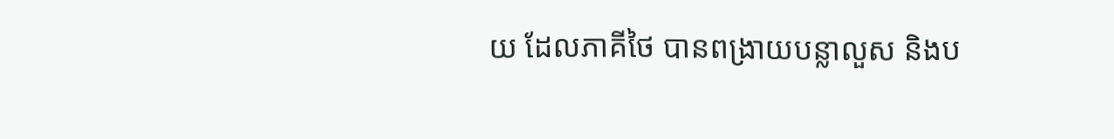យ ដែលភាគីថៃ បានពង្រាយបន្លាលួស និងប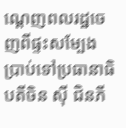ណ្តេញពលរដ្ឋចេញពីផ្ទះសម្បែង ប្រាប់ទៅប្រធានាធិបតីចិន ស៊ី ជិនភី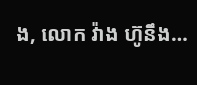ង, លោក វ៉ាង ហ៊ូនឹង…